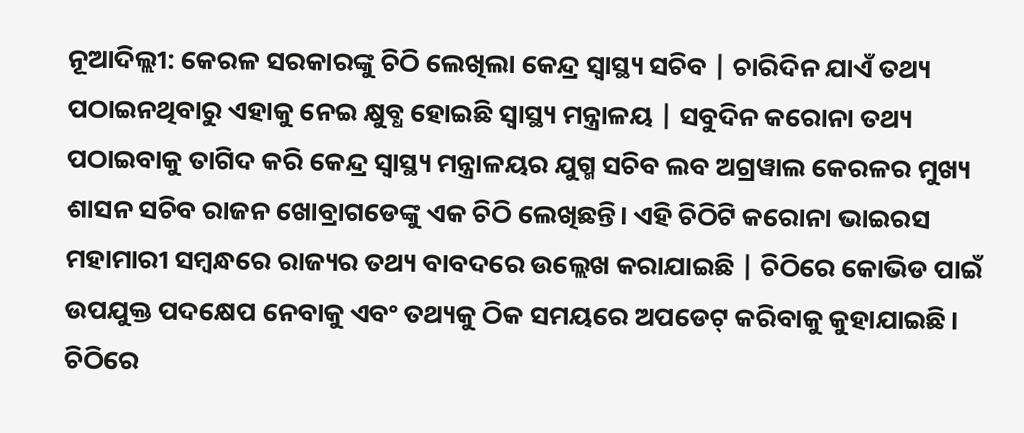ନୂଆଦିଲ୍ଲୀ: କେରଳ ସରକାରଙ୍କୁ ଚିଠି ଲେଖିଲା କେନ୍ଦ୍ର ସ୍ୱାସ୍ଥ୍ୟ ସଚିବ | ଚାରିଦିନ ଯାଏଁ ତଥ୍ୟ ପଠାଇନଥିବାରୁ ଏହାକୁ ନେଇ କ୍ଷୁବ୍ଧ ହୋଇଛି ସ୍ୱାସ୍ଥ୍ୟ ମନ୍ତ୍ରାଳୟ | ସବୁଦିନ କରୋନା ତଥ୍ୟ ପଠାଇବାକୁ ତାଗିଦ କରି କେନ୍ଦ୍ର ସ୍ୱାସ୍ଥ୍ୟ ମନ୍ତ୍ରାଳୟର ଯୁଗ୍ମ ସଚିବ ଲବ ଅଗ୍ରୱାଲ କେରଳର ମୁଖ୍ୟ ଶାସନ ସଚିବ ରାଜନ ଖୋବ୍ରାଗଡେଙ୍କୁ ଏକ ଚିଠି ଲେଖିଛନ୍ତି। ଏହି ଚିଠିଟି କରୋନା ଭାଇରସ ମହାମାରୀ ସମ୍ବନ୍ଧରେ ରାଜ୍ୟର ତଥ୍ୟ ବାବଦରେ ଉଲ୍ଲେଖ କରାଯାଇଛି | ଚିଠିରେ କୋଭିଡ ପାଇଁ ଉପଯୁକ୍ତ ପଦକ୍ଷେପ ନେବାକୁ ଏବଂ ତଥ୍ୟକୁ ଠିକ ସମୟରେ ଅପଡେଟ୍ କରିବାକୁ କୁହାଯାଇଛି। ଚିଠିରେ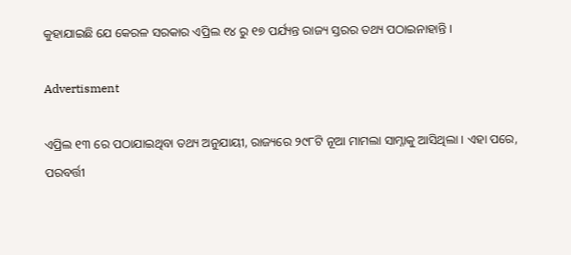କୁହାଯାଇଛି ଯେ କେରଳ ସରକାର ଏପ୍ରିଲ ୧୪ ରୁ ୧୭ ପର୍ଯ୍ୟନ୍ତ ରାଜ୍ୟ ସ୍ତରର ତଥ୍ୟ ପଠାଇନାହାନ୍ତି ।

Advertisment

ଏପ୍ରିଲ ୧୩ ରେ ପଠାଯାଇଥିବା ତଥ୍ୟ ଅନୁଯାୟୀ, ରାଜ୍ୟରେ ୨୯୮ଟି ନୂଆ ମାମଲା ସାମ୍ନାକୁ ଆସିଥିଲା । ଏହା ପରେ, ପରବର୍ତ୍ତୀ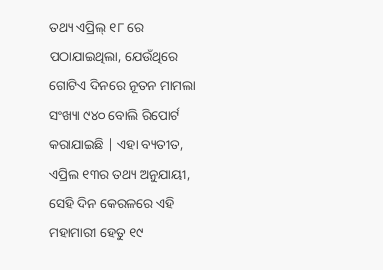ତଥ୍ୟ ଏପ୍ରିଲ୍ ୧୮ ରେ ପଠାଯାଇଥିଲା, ଯେଉଁଥିରେ ଗୋଟିଏ ଦିନରେ ନୂତନ ମାମଲା ସଂଖ୍ୟା ୯୪୦ ବୋଲି ରିପୋର୍ଟ କରାଯାଇଛି | ଏହା ବ୍ୟତୀତ, ଏପ୍ରିଲ ୧୩ର ତଥ୍ୟ ଅନୁଯାୟୀ, ସେହି ଦିନ କେରଳରେ ଏହି ମହାମାରୀ ହେତୁ ୧୯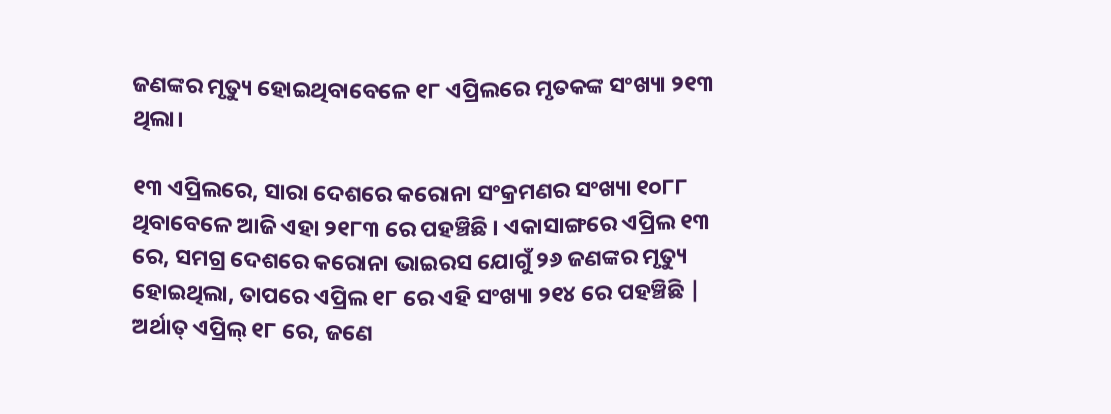ଜଣଙ୍କର ମୃତ୍ୟୁ ହୋଇଥିବାବେଳେ ୧୮ ଏପ୍ରିଲରେ ମୃତକଙ୍କ ସଂଖ୍ୟା ୨୧୩ ଥିଲା।

୧୩ ଏପ୍ରିଲରେ, ସାରା ଦେଶରେ କରୋନା ସଂକ୍ରମଣର ସଂଖ୍ୟା ୧୦୮୮ ଥିବାବେଳେ ଆଜି ଏହା ୨୧୮୩ ରେ ପହଞ୍ଚିଛି । ଏକାସାଙ୍ଗରେ ଏପ୍ରିଲ ୧୩ ରେ, ସମଗ୍ର ଦେଶରେ କରୋନା ଭାଇରସ ଯୋଗୁଁ ୨୬ ଜଣଙ୍କର ମୃତ୍ୟୁ ହୋଇଥିଲା, ତାପରେ ଏପ୍ରିଲ ୧୮ ରେ ଏହି ସଂଖ୍ୟା ୨୧୪ ରେ ପହଞ୍ଚିଛି | ଅର୍ଥାତ୍ ଏପ୍ରିଲ୍ ୧୮ ରେ, ଜଣେ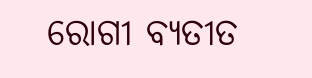ରୋଗୀ ବ୍ୟତୀତ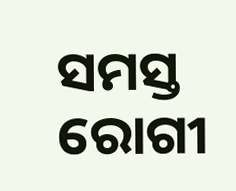ସମସ୍ତ ରୋଗୀ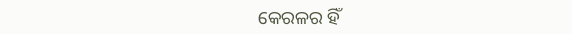କେରଳର ହିଁ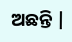ଅଛନ୍ତି |